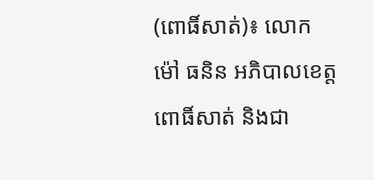(ពោធិ៍សាត់)៖ លោក ម៉ៅ ធនិន អភិបាលខេត្តពោធិ៍សាត់ និងជា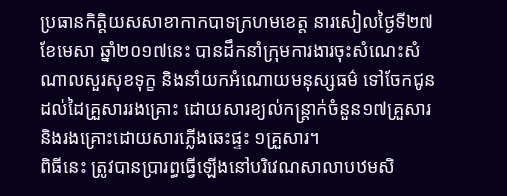ប្រធានកិត្តិយសសាខាកាកបាទក្រហមខេត្ត នារសៀលថ្ងៃទី២៧ ខែមេសា ឆ្នាំ២០១៧នេះ បានដឹកនាំក្រុមការងារចុះសំណេះសំណាលសួរសុខទុក្ខ និងនាំយកអំណោយមនុស្សធម៌ ទៅចែកជូនដល់ដៃគ្រួសាររងគ្រោះ ដោយសារខ្យល់កន្ត្រាក់ចំនួន១៧គ្រួសារ និងរងគ្រោះដោយសារភ្លើងឆេះផ្ទះ ១គ្រួសារ។
ពិធីនេះ ត្រូវបានប្រារព្ធធ្វើឡើងនៅបរិវេណសាលាបឋមសិ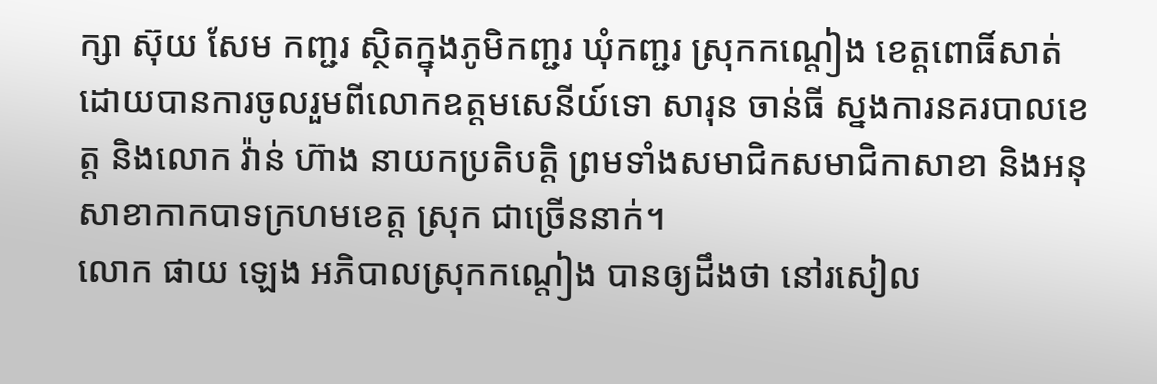ក្សា ស៊ុយ សែម កញ្ជរ ស្ថិតក្នុងភូមិកញ្ជរ ឃុំកញ្ជរ ស្រុកកណ្តៀង ខេត្តពោធិ៍សាត់ ដោយបានការចូលរួមពីលោកឧត្តមសេនីយ៍ទោ សារុន ចាន់ធី ស្នងការនគរបាលខេត្ត និងលោក វ៉ាន់ ហ៊ាង នាយកប្រតិបត្តិ ព្រមទាំងសមាជិកសមាជិកាសាខា និងអនុសាខាកាកបាទក្រហមខេត្ត ស្រុក ជាច្រើននាក់។
លោក ផាយ ឡេង អភិបាលស្រុកកណ្តៀង បានឲ្យដឹងថា នៅរសៀល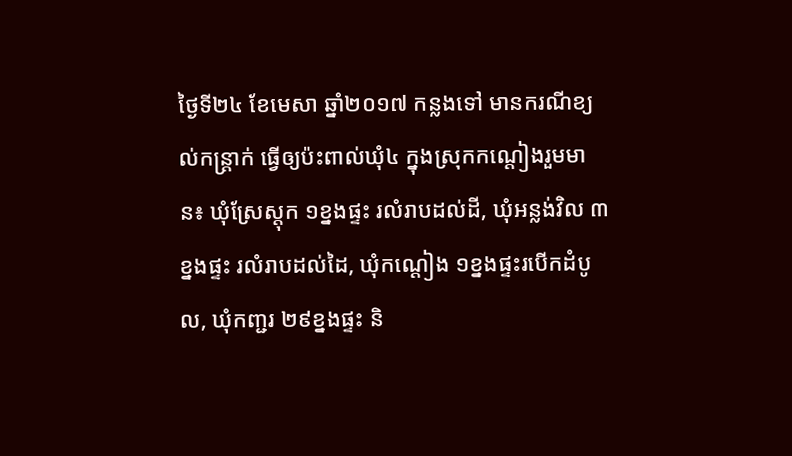ថ្ងៃទី២៤ ខែមេសា ឆ្នាំ២០១៧ កន្លងទៅ មានករណីខ្យល់កន្ត្រាក់ ធ្វើឲ្យប៉ះពាល់ឃុំ៤ ក្នុងស្រុកកណ្តៀងរួមមាន៖ ឃុំស្រែស្តុក ១ខ្នងផ្ទះ រលំរាបដល់ដី, ឃុំអន្លង់វិល ៣ខ្នងផ្ទះ រលំរាបដល់ដៃ, ឃុំកណ្តៀង ១ខ្នងផ្ទះរបើកដំបូល, ឃុំកញ្ជរ ២៩ខ្នងផ្ទះ និ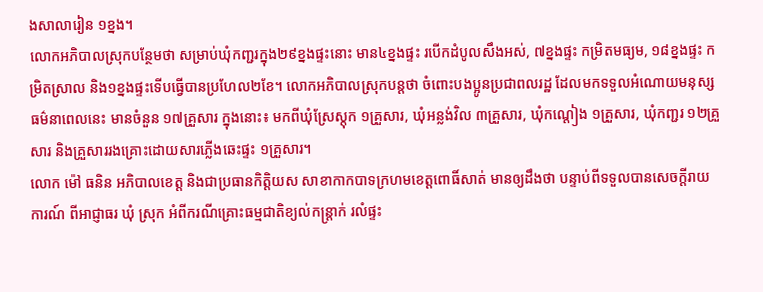ងសាលារៀន ១ខ្នង។
លោកអភិបាលស្រុកបន្ថែមថា សម្រាប់ឃុំកញ្ជរក្នុង២៩ខ្នងផ្ទះនោះ មាន៤ខ្នងផ្ទះ របើកដំបូលសឹងអស់, ៧ខ្នងផ្ទះ កម្រិតមធ្យម, ១៨ខ្នងផ្ទះ កម្រិតស្រាល និង១ខ្នងផ្ទះទើបធ្វើបានប្រហែល២ខែ។ លោកអភិបាលស្រុកបន្តថា ចំពោះបងប្អូនប្រជាពលរដ្ឋ ដែលមកទទួលអំណោយមនុស្សធម៌នាពេលនេះ មានចំនួន ១៧គ្រួសារ ក្នុងនោះ៖ មកពីឃុំស្រែស្តុក ១គ្រួសារ, ឃុំអន្លង់វិល ៣គ្រួសារ, ឃុំកណ្តៀង ១គ្រួសារ, ឃុំកញ្ជរ ១២គ្រួសារ និងគ្រួសាររងគ្រោះដោយសារភ្លើងឆេះផ្ទះ ១គ្រួសារ។
លោក ម៉ៅ ធនិន អភិបាលខេត្ត និងជាប្រធានកិត្តិយស សាខាកាកបាទក្រហមខេត្តពោធិ៍សាត់ មានឲ្យដឹងថា បន្ទាប់ពីទទួលបានសេចក្តីរាយការណ៍ ពីអាជ្ញាធរ ឃុំ ស្រុក អំពីករណីគ្រោះធម្មជាតិខ្យល់កន្ត្រាក់ រលំផ្ទះ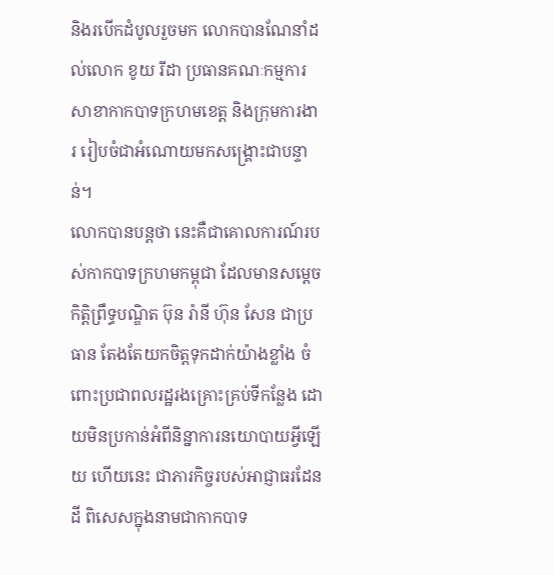និងរបើកដំបូលរួចមក លោកបានណែនាំដល់លោក ខូយ រីដា ប្រធានគណៈកម្មការសាខាកាកបាទក្រហមខេត្ត និងក្រុមការងារ រៀបចំជាអំណោយមកសង្គ្រោះជាបន្ទាន់។
លោកបានបន្តថា នេះគឺជាគោលការណ៍របស់កាកបាទក្រហមកម្ពុជា ដែលមានសម្តេចកិត្តិព្រឹទ្ធបណ្ឌិត ប៊ុន រ៉ានី ហ៊ុន សែន ជាប្រធាន តែងតែយកចិត្តទុកដាក់យ៉ាងខ្លាំង ចំពោះប្រជាពលរដ្ឋរងគ្រោះគ្រប់ទីកន្លែង ដោយមិនប្រកាន់អំពីនិន្នាការនយោបាយអ្វីឡើយ ហើយនេះ ជាភារកិច្ចរបស់អាជ្ញាធរដែនដី ពិសេសក្នុងនាមជាកាកបាទ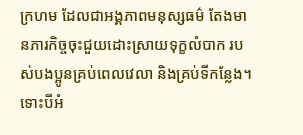ក្រហម ដែលជាអង្គភាពមនុស្សធម៌ តែងមានភារកិច្ចចុះជួយដោះស្រាយទុក្ខលំបាក របស់បងប្អូនគ្រប់ពេលវេលា និងគ្រប់ទីកន្លែង។ ទោះបីអំ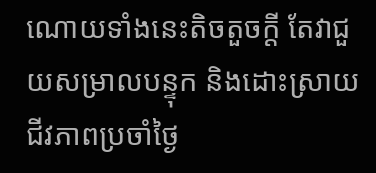ណោយទាំងនេះតិចតួចក្តី តែវាជួយសម្រាលបន្ទុក និងដោះស្រាយជីវភាពប្រចាំថ្ងៃ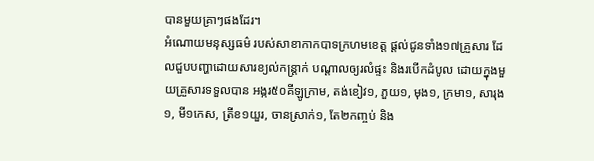បានមួយគ្រាៗផងដែរ។
អំណោយមនុស្សធម៌ របស់សាខាកាកបាទក្រហមខេត្ត ផ្តល់ជូនទាំង១៧គ្រួសារ ដែលជួបបញ្ហាដោយសារខ្យល់កន្ត្រាក់ បណ្តាលឲ្យរលំផ្ទះ និងរបើកដំបូល ដោយក្នុងមួយគ្រួសារទទួលបាន អង្ករ៥០គីឡូក្រាម, តង់ខៀវ១, ភួយ១, មុង១, ក្រមា១, សារុង១, មី១កេស, ត្រីខ១យួរ, ចានស្រាក់១, តែ២កញ្ចប់ និង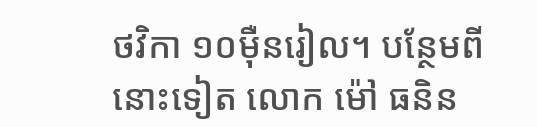ថវិកា ១០ម៉ឺនរៀល។ បន្ថែមពីនោះទៀត លោក ម៉ៅ ធនិន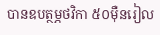បានឧបត្ថម្ភថវិកា ៥០ម៉ឺនរៀល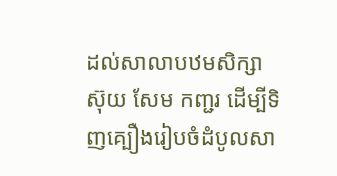ដល់សាលាបឋមសិក្សា ស៊ុយ សែម កញ្ជរ ដើម្បីទិញគ្បឿងរៀបចំដំបូលសា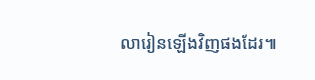លារៀនឡើងវិញផងដែរ៕